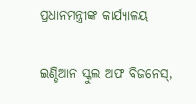ପ୍ରଧାନମନ୍ତ୍ରୀଙ୍କ କାର୍ଯ୍ୟାଳୟ

ଇଣ୍ଡିଆନ ସ୍କୁଲ ଅଫ ବିଜନେସ୍‌,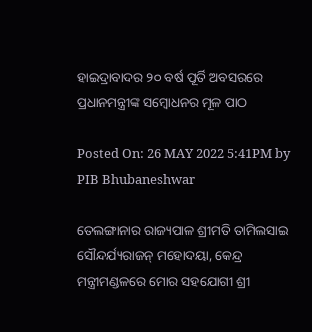ହାଇଦ୍ରାବାଦର ୨୦ ବର୍ଷ ପୂର୍ତି ଅବସରରେ ପ୍ରଧାନମନ୍ତ୍ରୀଙ୍କ ସମ୍ବୋଧନର ମୂଳ ପାଠ

Posted On: 26 MAY 2022 5:41PM by PIB Bhubaneshwar

ତେଲଙ୍ଗାନାର ରାଜ୍ୟପାଳ ଶ୍ରୀମତି ତାମିଲସାଇ ସୌନ୍ଦର୍ଯ୍ୟରାଜନ୍ ମହୋଦୟା, କେନ୍ଦ୍ର ମନ୍ତ୍ରୀମଣ୍ଡଳରେ ମୋର ସହଯୋଗୀ ଶ୍ରୀ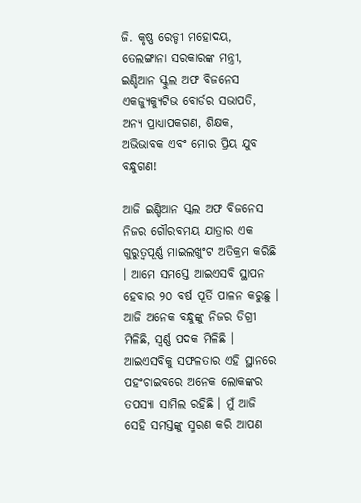ଜି. କୃଷ୍ଣ ରେଡ୍ଡୀ ମହୋଦୟ, ତେଲଙ୍ଗାନା ସରକାରଙ୍କ ମନ୍ତ୍ରୀ, ଇଣ୍ଡିଆନ ସ୍କୁଲ ଅଫ ବିଜନେସ ଏକଜ୍ୟୁକ୍ୟୁଟିଭ ବୋର୍ଡର ସଭାପତି, ଅନ୍ୟ ପ୍ରାଧ୍ୟାପକଗଣ, ଶିକ୍ଷକ, ଅଭିଭାବକ ଏବଂ ମୋର ପ୍ରିୟ ଯୁବ ବନ୍ଧୁଗଣ!

ଆଜି ଇଣ୍ଡିଆନ ସ୍କଲ ଅଫ ବିଜନେସ ନିଜର ଗୌରବମୟ ଯାତ୍ରାର ଏକ ଗୁରୁତ୍ୱପୂର୍ଣ୍ଣ ମାଇଲଖୁଂଟ ଅତିକ୍ରମ କରିଛି । ଆମେ ସମସ୍ତେ ଆଇଏସବି ସ୍ଥାପନ ହେବାର ୨୦ ବର୍ଷ ପୂର୍ତି ପାଳନ କରୁଛୁ । ଆଜି ଅନେକ ବନ୍ଧୁଙ୍କୁ ନିଜର ଡିଗ୍ରୀ ମିଳିଛି, ସ୍ୱର୍ଣ୍ଣ ପଦକ ମିଳିଛି । ଆଇଏସବିକୁ ସଫଳତାର ଏହି ସ୍ଥାନରେ ପହଂଚାଇବରେ ଅନେକ ଲୋକଙ୍କର ତପସ୍ୟା ସାମିଲ ରହିଛି । ମୁଁ ଆଜି ସେହି ସମସ୍ତଙ୍କୁ ସ୍ମରଣ କରି ଆପଣ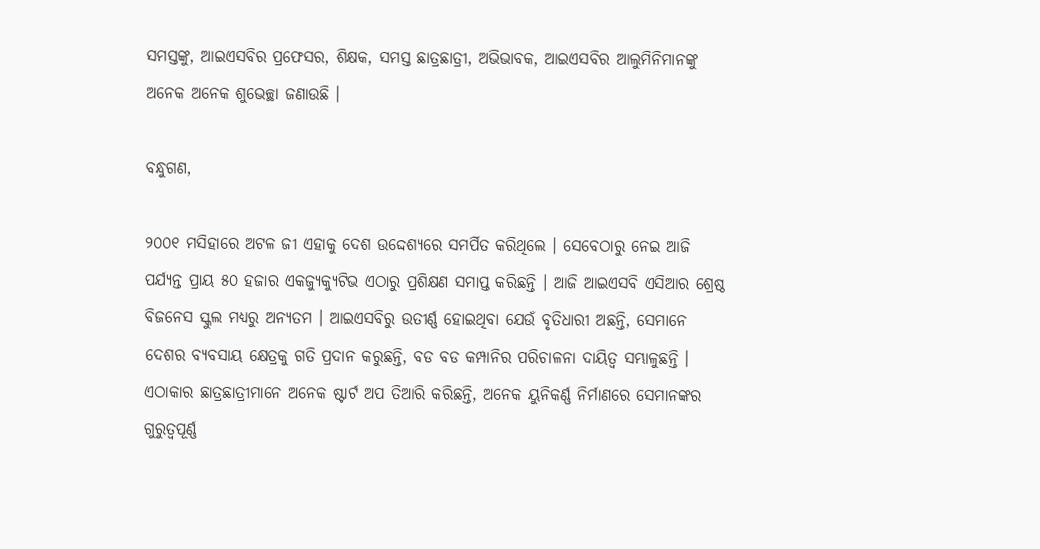ସମସ୍ତଙ୍କୁ, ଆଇଏସବିର ପ୍ରଫେସର, ଶିକ୍ଷକ, ସମସ୍ତ ଛାତ୍ରଛାତ୍ରୀ, ଅଭିଭାବକ, ଆଇଏସବିର ଆଲୁମିନିମାନଙ୍କୁ ଅନେକ ଅନେକ ଶୁଭେଚ୍ଛା ଜଣାଉଛି ।

ବନ୍ଧୁଗଣ,

୨୦୦୧ ମସିହାରେ ଅଟଳ ଜୀ ଏହାକୁ ଦେଶ ଉଦ୍ଦେଶ୍ୟରେ ସମର୍ପିତ କରିଥିଲେ । ସେବେଠାରୁ ନେଇ ଆଜି ପର୍ଯ୍ୟନ୍ତ ପ୍ରାୟ ୫୦ ହଜାର ଏକଜ୍ୟୁକ୍ୟୁଟିଭ ଏଠାରୁ ପ୍ରଶିକ୍ଷଣ ସମାପ୍ତ କରିଛନ୍ତି । ଆଜି ଆଇଏସବି ଏସିଆର ଶ୍ରେଷ୍ଠ ବିଜନେସ ସ୍କୁଲ ମଧ୍ୟରୁ ଅନ୍ୟତମ । ଆଇଏସବିରୁ ଉତୀର୍ଣ୍ଣ ହୋଇଥିବା ଯେଉଁ ବୃତିଧାରୀ ଅଛନ୍ତି, ସେମାନେ ଦେଶର ବ୍ୟବସାୟ କ୍ଷେତ୍ରକୁ ଗତି ପ୍ରଦାନ କରୁଛନ୍ତି, ବଡ ବଡ କମ୍ପାନିର ପରିଚାଳନା ଦାୟିତ୍ୱ ସମ୍ଭାଳୁଛନ୍ତି । ଏଠାକାର ଛାତ୍ରଛାତ୍ରୀମାନେ ଅନେକ ଷ୍ଟାର୍ଟ ଅପ ତିଆରି କରିଛନ୍ତି, ଅନେକ ୟୁନିକର୍ଣ୍ଣ ନିର୍ମାଣରେ ସେମାନଙ୍କର ଗୁରୁତ୍ୱପୂର୍ଣ୍ଣ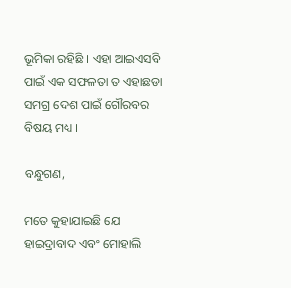ଭୂମିକା ରହିଛି । ଏହା ଆଇଏସବି ପାଇଁ ଏକ ସଫଳତା ତ ଏହାଛଡା ସମଗ୍ର ଦେଶ ପାଇଁ ଗୌରବର ବିଷୟ ମଧ୍ୟ ।

ବନ୍ଧୁଗଣ,

ମତେ କୁହାଯାଇଛି ଯେ ହାଇଦ୍ରାବାଦ ଏବଂ ମୋହାଲି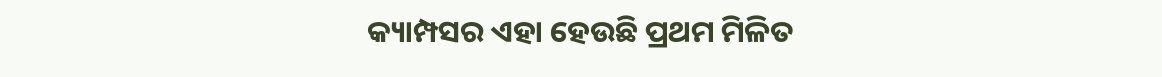କ୍ୟାମ୍ପସର ଏହା ହେଉଛି ପ୍ରଥମ ମିଳିତ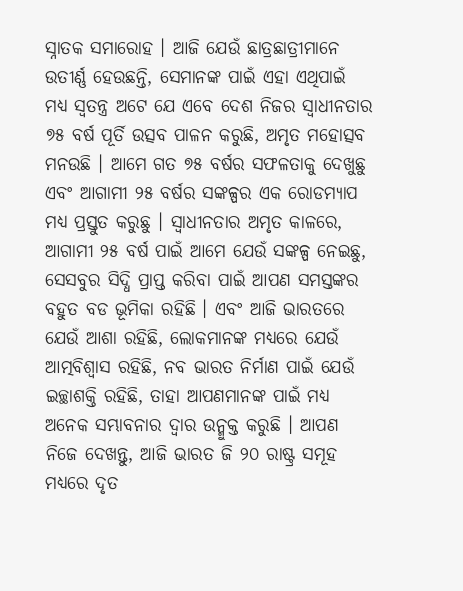ସ୍ନାତକ ସମାରୋହ । ଆଜି ଯେଉଁ ଛାତ୍ରଛାତ୍ରୀମାନେ ଉତୀର୍ଣ୍ଣ ହେଉଛନ୍ତି, ସେମାନଙ୍କ ପାଇଁ ଏହା ଏଥିପାଇଁ ମଧ୍ୟ ସ୍ୱତନ୍ତ୍ର ଅଟେ ଯେ ଏବେ ଦେଶ ନିଜର ସ୍ୱାଧୀନତାର ୭୫ ବର୍ଷ ପୂର୍ତି ଉତ୍ସବ ପାଳନ କରୁଛି, ଅମୃତ ମହୋତ୍ସବ ମନଉଛି । ଆମେ ଗତ ୭୫ ବର୍ଷର ସଫଳତାକୁ ଦେଖୁଛୁ ଏବଂ ଆଗାମୀ ୨୫ ବର୍ଷର ସଙ୍କଳ୍ପର ଏକ ରୋଡମ୍ୟାପ ମଧ୍ୟ ପ୍ରସ୍ତୁତ କରୁଛୁ । ସ୍ୱାଧୀନତାର ଅମୃତ କାଳରେ, ଆଗାମୀ ୨୫ ବର୍ଷ ପାଇଁ ଆମେ ଯେଉଁ ସଙ୍କଳ୍ପ ନେଇଛୁ, ସେସବୁର ସିଦ୍ଧି ପ୍ରାପ୍ତ କରିବା ପାଇଁ ଆପଣ ସମସ୍ତଙ୍କର ବହୁତ ବଡ ଭୂମିକା ରହିଛି । ଏବଂ ଆଜି ଭାରତରେ ଯେଉଁ ଆଶା ରହିଛି, ଲୋକମାନଙ୍କ ମଧ୍ୟରେ ଯେଉଁ ଆତ୍ମବିଶ୍ୱାସ ରହିଛି, ନବ ଭାରତ ନିର୍ମାଣ ପାଇଁ ଯେଉଁ ଇଚ୍ଛାଶକ୍ତି ରହିଛି, ତାହା ଆପଣମାନଙ୍କ ପାଇଁ ମଧ୍ୟ ଅନେକ ସମ୍ଭାବନାର ଦ୍ୱାର ଉନ୍ମୁକ୍ତ କରୁଛି । ଆପଣ ନିଜେ ଦେଖନ୍ତୁ, ଆଜି ଭାରତ ଜି ୨୦ ରାଷ୍ଟ୍ର ସମୂହ ମଧ୍ୟରେ ଦୃତ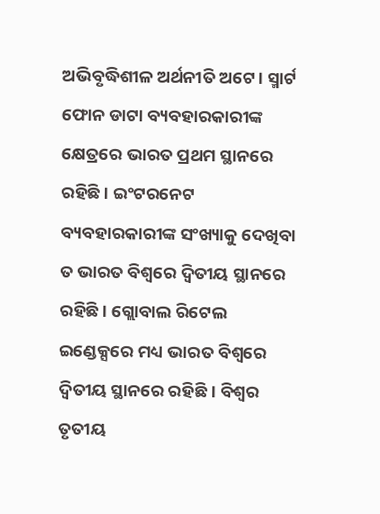ଅଭିବୃଦ୍ଧିଶୀଳ ଅର୍ଥନୀତି ଅଟେ । ସ୍ମାର୍ଟ ଫୋନ ଡାଟା ବ୍ୟବହାରକାରୀଙ୍କ କ୍ଷେତ୍ରରେ ଭାରତ ପ୍ରଥମ ସ୍ଥାନରେ ରହିଛି । ଇଂଟରନେଟ ବ୍ୟବହାରକାରୀଙ୍କ ସଂଖ୍ୟାକୁ ଦେଖିବା ତ ଭାରତ ବିଶ୍ୱରେ ଦ୍ୱିତୀୟ ସ୍ଥାନରେ ରହିଛି । ଗ୍ଲୋବାଲ ରିଟେଲ ଇଣ୍ଡେକ୍ସରେ ମଧ୍ୟ ଭାରତ ବିଶ୍ୱରେ ଦ୍ୱିତୀୟ ସ୍ଥାନରେ ରହିଛି । ବିଶ୍ୱର ତୃତୀୟ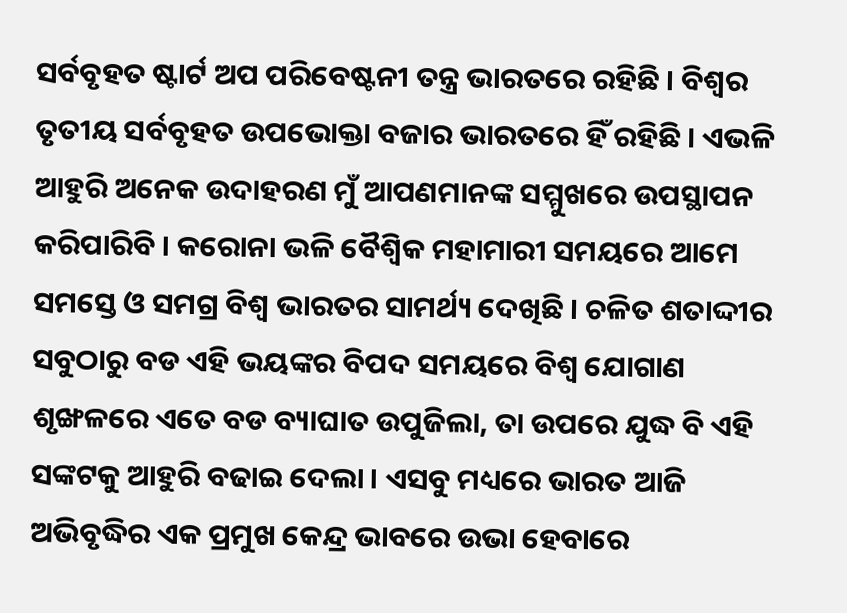ସର୍ବବୃହତ ଷ୍ଟାର୍ଟ ଅପ ପରିବେଷ୍ଟନୀ ତନ୍ତ୍ର ଭାରତରେ ରହିଛି । ବିଶ୍ୱର ତୃତୀୟ ସର୍ବବୃହତ ଉପଭୋକ୍ତା ବଜାର ଭାରତରେ ହିଁ ରହିଛି । ଏଭଳି ଆହୁରି ଅନେକ ଉଦାହରଣ ମୁଁ ଆପଣମାନଙ୍କ ସମ୍ମୁଖରେ ଉପସ୍ଥାପନ କରିପାରିବି । କରୋନା ଭଳି ବୈଶ୍ୱିକ ମହାମାରୀ ସମୟରେ ଆମେ ସମସ୍ତେ ଓ ସମଗ୍ର ବିଶ୍ୱ ଭାରତର ସାମର୍ଥ୍ୟ ଦେଖିଛି । ଚଳିତ ଶତାଦ୍ଦୀର ସବୁଠାରୁ ବଡ ଏହି ଭୟଙ୍କର ବିପଦ ସମୟରେ ବିଶ୍ୱ ଯୋଗାଣ ଶୃଙ୍ଖଳରେ ଏତେ ବଡ ବ୍ୟାଘାତ ଉପୁଜିଲା, ତା ଉପରେ ଯୁଦ୍ଧ ବି ଏହି ସଙ୍କଟକୁ ଆହୁରି ବଢାଇ ଦେଲା । ଏସବୁ ମଧ୍ୟରେ ଭାରତ ଆଜି ଅଭିବୃଦ୍ଧିର ଏକ ପ୍ରମୁଖ କେନ୍ଦ୍ର ଭାବରେ ଉଭା ହେବାରେ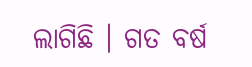ଲାଗିଛି । ଗତ ବର୍ଷ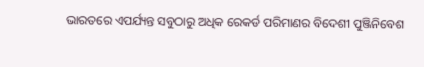ଭାରତରେ ଏପର୍ଯ୍ୟନ୍ତ ସବୁଠାରୁ ଅଧିକ ରେକର୍ଡ ପରିମାଣର ବିଦେଶୀ ପୁଞ୍ଜିନିବେଶ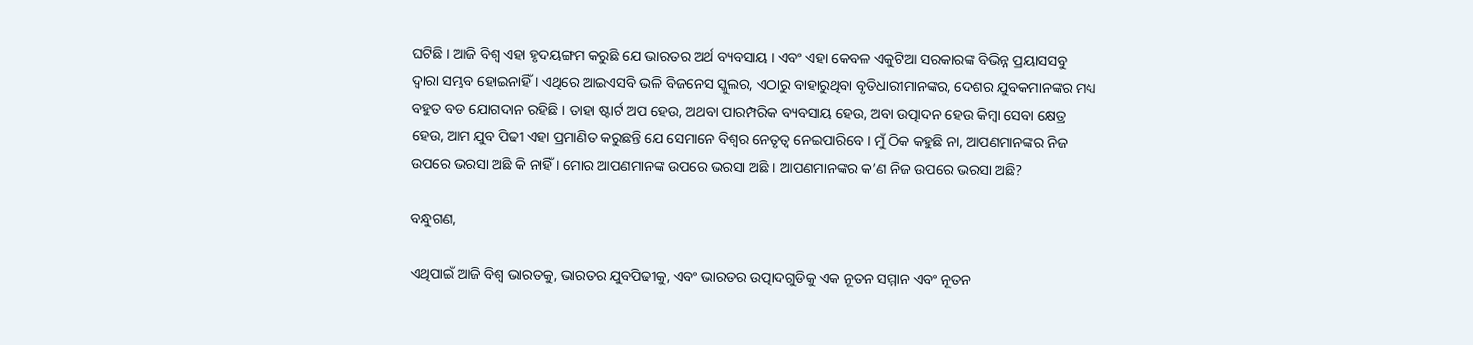ଘଟିଛି । ଆଜି ବିଶ୍ୱ ଏହା ହୃଦୟଙ୍ଗମ କରୁଛି ଯେ ଭାରତର ଅର୍ଥ ବ୍ୟବସାୟ । ଏବଂ ଏହା କେବଳ ଏକୁଟିଆ ସରକାରଙ୍କ ବିଭିନ୍ନ ପ୍ରୟାସସବୁ ଦ୍ୱାରା ସମ୍ଭବ ହୋଇନାହିଁ । ଏଥିରେ ଆଇଏସବି ଭଳି ବିଜନେସ ସ୍କୁଲର, ଏଠାରୁ ବାହାରୁଥିବା ବୃତିଧାରୀମାନଙ୍କର, ଦେଶର ଯୁବକମାନଙ୍କର ମଧ୍ୟ ବହୁତ ବଡ ଯୋଗଦାନ ରହିଛି । ତାହା ଷ୍ଟାର୍ଟ ଅପ ହେଉ, ଅଥବା ପାରମ୍ପରିକ ବ୍ୟବସାୟ ହେଉ, ଅବା ଉତ୍ପାଦନ ହେଉ କିମ୍ବା ସେବା କ୍ଷେତ୍ର ହେଉ, ଆମ ଯୁବ ପିଢୀ ଏହା ପ୍ରମାଣିତ କରୁଛନ୍ତି ଯେ ସେମାନେ ବିଶ୍ୱର ନେତୃତ୍ୱ ନେଇପାରିବେ । ମୁଁ ଠିକ କହୁଛି ନା, ଆପଣମାନଙ୍କର ନିଜ ଉପରେ ଭରସା ଅଛି କି ନାହିଁ । ମୋର ଆପଣମାନଙ୍କ ଉପରେ ଭରସା ଅଛି । ଆପଣମାନଙ୍କର କ’ଣ ନିଜ ଉପରେ ଭରସା ଅଛି?

ବନ୍ଧୁଗଣ,

ଏଥିପାଇଁ ଆଜି ବିଶ୍ୱ ଭାରତକୁ, ଭାରତର ଯୁବପିଢୀକୁ, ଏବଂ ଭାରତର ଉତ୍ପାଦଗୁଡିକୁ ଏକ ନୂତନ ସମ୍ମାନ ଏବଂ ନୂତନ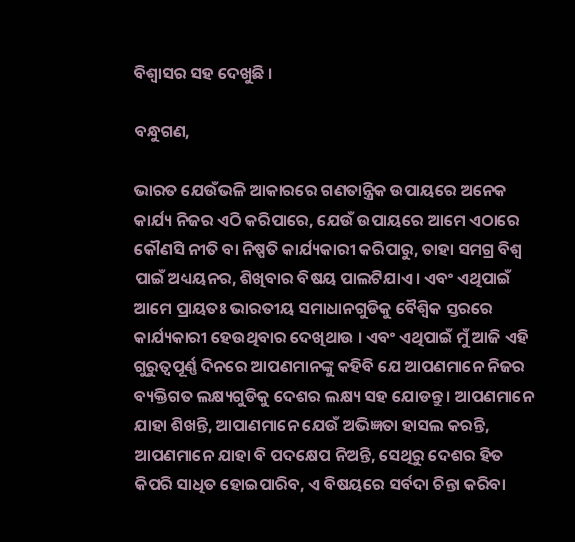ବିଶ୍ୱାସର ସହ ଦେଖୁଛି ।

ବନ୍ଧୁଗଣ,

ଭାରତ ଯେଉଁଭଳି ଆକାରରେ ଗଣତାନ୍ତ୍ରିକ ଉପାୟରେ ଅନେକ କାର୍ଯ୍ୟ ନିଜର ଏଠି କରିପାରେ, ଯେଉଁ ଉପାୟରେ ଆମେ ଏଠାରେ କୌଣସି ନୀତି ବା ନିଷ୍ପତି କାର୍ଯ୍ୟକାରୀ କରିପାରୁ, ତାହା ସମଗ୍ର ବିଶ୍ୱ ପାଇଁ ଅଧ୍ୟୟନର, ଶିଖିବାର ବିଷୟ ପାଲଟିଯାଏ । ଏବଂ ଏଥିପାଇଁ ଆମେ ପ୍ରାୟତଃ ଭାରତୀୟ ସମାଧାନଗୁଡିକୁ ବୈଶ୍ୱିକ ସ୍ତରରେ କାର୍ଯ୍ୟକାରୀ ହେଉଥିବାର ଦେଖିଥାଉ । ଏବଂ ଏଥିପାଇଁ ମୁଁ ଆଜି ଏହି ଗୁରୁତ୍ୱପୂର୍ଣ୍ଣ ଦିନରେ ଆପଣମାନଙ୍କୁ କହିବି ଯେ ଆପଣମାନେ ନିଜର ବ୍ୟକ୍ତିଗତ ଲକ୍ଷ୍ୟଗୁଡିକୁ ଦେଶର ଲକ୍ଷ୍ୟ ସହ ଯୋଡନ୍ତୁ । ଆପଣମାନେ ଯାହା ଶିଖନ୍ତି, ଆପାଣମାନେ ଯେଉଁ ଅଭିଜ୍ଞତା ହାସଲ କରନ୍ତି, ଆପଣମାନେ ଯାହା ବି ପଦକ୍ଷେପ ନିଅନ୍ତି, ସେଥିରୁ ଦେଶର ହିତ କିପରି ସାଧିତ ହୋଇପାରିବ, ଏ ବିଷୟରେ ସର୍ବଦା ଚିନ୍ତା କରିବା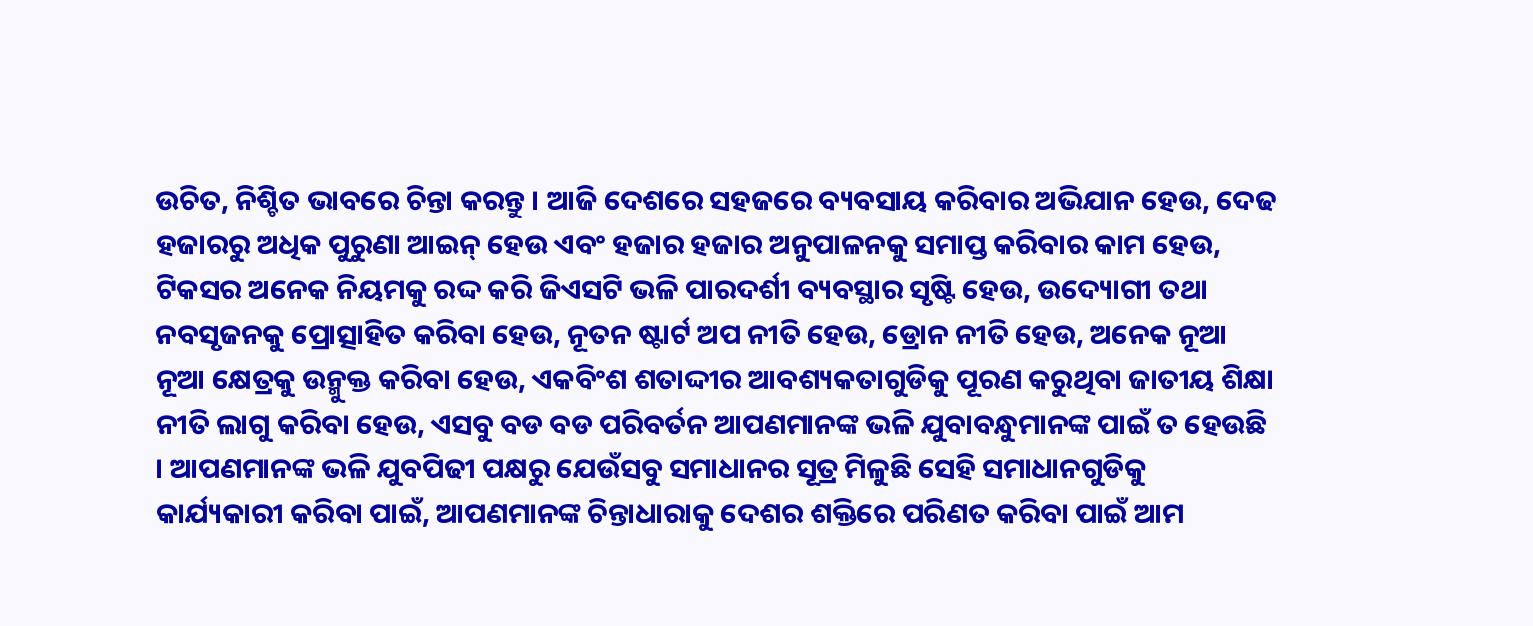ଉଚିତ, ନିଶ୍ଚିତ ଭାବରେ ଚିନ୍ତା କରନ୍ତୁ । ଆଜି ଦେଶରେ ସହଜରେ ବ୍ୟବସାୟ କରିବାର ଅଭିଯାନ ହେଉ, ଦେଢ ହଜାରରୁ ଅଧିକ ପୁରୁଣା ଆଇନ୍ ହେଉ ଏବଂ ହଜାର ହଜାର ଅନୁପାଳନକୁ ସମାପ୍ତ କରିବାର କାମ ହେଉ, ଟିକସର ଅନେକ ନିୟମକୁ ରଦ୍ଦ କରି ଜିଏସଟି ଭଳି ପାରଦର୍ଶୀ ବ୍ୟବସ୍ଥାର ସୃଷ୍ଟି ହେଉ, ଉଦ୍ୟୋଗୀ ତଥା ନବସୃଜନକୁ ପ୍ରୋତ୍ସାହିତ କରିବା ହେଉ, ନୂତନ ଷ୍ଟାର୍ଟ ଅପ ନୀତି ହେଉ, ଡ୍ରୋନ ନୀତି ହେଉ, ଅନେକ ନୂଆ ନୂଆ କ୍ଷେତ୍ରକୁ ଉନ୍ମୁକ୍ତ କରିବା ହେଉ, ଏକବିଂଶ ଶତାଦ୍ଦୀର ଆବଶ୍ୟକତାଗୁଡିକୁ ପୂରଣ କରୁଥିବା ଜାତୀୟ ଶିକ୍ଷା ନୀତି ଲାଗୁ କରିବା ହେଉ, ଏସବୁ ବଡ ବଡ ପରିବର୍ତନ ଆପଣମାନଙ୍କ ଭଳି ଯୁବାବନ୍ଧୁମାନଙ୍କ ପାଇଁ ତ ହେଉଛି । ଆପଣମାନଙ୍କ ଭଳି ଯୁବପିଢୀ ପକ୍ଷରୁ ଯେଉଁସବୁ ସମାଧାନର ସୂତ୍ର ମିଳୁଛି ସେହି ସମାଧାନଗୁଡିକୁ କାର୍ଯ୍ୟକାରୀ କରିବା ପାଇଁ, ଆପଣମାନଙ୍କ ଚିନ୍ତାଧାରାକୁ ଦେଶର ଶକ୍ତିରେ ପରିଣତ କରିବା ପାଇଁ ଆମ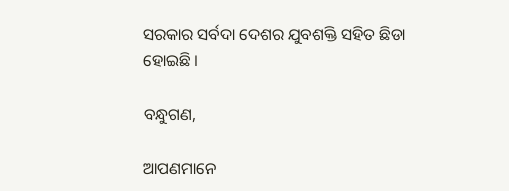ସରକାର ସର୍ବଦା ଦେଶର ଯୁବଶକ୍ତି ସହିତ ଛିଡା ହୋଇଛି ।

ବନ୍ଧୁଗଣ,

ଆପଣମାନେ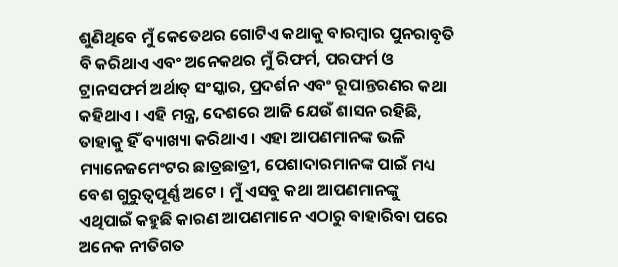ଶୁଣିଥିବେ ମୁଁ କେତେଥର ଗୋଟିଏ କଥାକୁ ବାରମ୍ବାର ପୁନରାବୃତି ବି କରିଥାଏ ଏବଂ ଅନେକଥର ମୁଁ ରିଫର୍ମ, ପରଫର୍ମ ଓ ଟ୍ରାନସଫର୍ମ ଅର୍ଥାତ୍ ସଂସ୍କାର, ପ୍ରଦର୍ଶନ ଏବଂ ରୂପାନ୍ତରଣର କଥା କହିଥାଏ । ଏହି ମନ୍ତ୍ର, ଦେଶରେ ଆଜି ଯେଉଁ ଶାସନ ରହିଛି, ତାହାକୁ ହିଁ ବ୍ୟାଖ୍ୟା କରିଥାଏ । ଏହା ଆପଣମାନଙ୍କ ଭଳି ମ୍ୟାନେଜମେଂଟର ଛାତ୍ରଛାତ୍ରୀ, ପେଶାଦାରମାନଙ୍କ ପାଇଁ ମଧ୍ୟ ବେଶ ଗୁରୁତ୍ୱପୂର୍ଣ୍ଣ ଅଟେ । ମୁଁ ଏସବୁ କଥା ଆପଣମାନଙ୍କୁ ଏଥିପାଇଁ କହୁଛି କାରଣ ଆପଣମାନେ ଏଠାରୁ ବାହାରିବା ପରେ ଅନେକ ନୀତିଗତ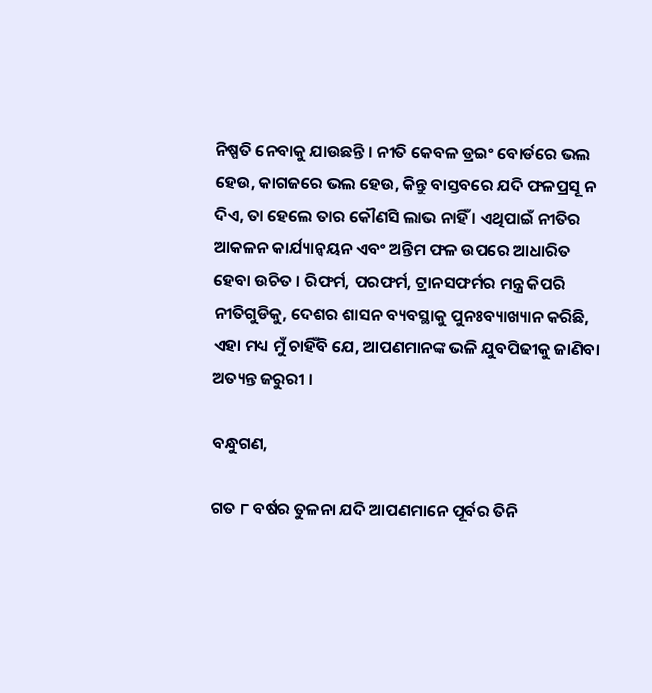ନିଷ୍ପତି ନେବାକୁ ଯାଉଛନ୍ତି । ନୀତି କେବଳ ଡ୍ରଇଂ ବୋର୍ଡରେ ଭଲ ହେଉ, କାଗଜରେ ଭଲ ହେଉ, କିନ୍ତୁ ବାସ୍ତବରେ ଯଦି ଫଳପ୍ରସୂ ନ ଦିଏ, ତା ହେଲେ ତାର କୌଣସି ଲାଭ ନାହିଁ । ଏଥିପାଇଁ ନୀତିର ଆକଳନ କାର୍ଯ୍ୟାନ୍ୱୟନ ଏବଂ ଅନ୍ତିମ ଫଳ ଉପରେ ଆଧାରିତ ହେବା ଉଚିତ । ରିଫର୍ମ, ପରଫର୍ମ, ଟ୍ରାନସଫର୍ମର ମନ୍ତ୍ର କିପରି ନୀତିଗୁଡିକୁ, ଦେଶର ଶାସନ ବ୍ୟବସ୍ଥାକୁ ପୁନଃବ୍ୟାଖ୍ୟାନ କରିଛି, ଏହା ମଧ୍ୟ ମୁଁ ଚାହିଁବି ଯେ, ଆପଣମାନଙ୍କ ଭଳି ଯୁବପିଢୀକୁ ଜାଣିବା ଅତ୍ୟନ୍ତ ଜରୁରୀ ।

ବନ୍ଧୁଗଣ,

ଗତ ୮ ବର୍ଷର ତୁଳନା ଯଦି ଆପଣମାନେ ପୂର୍ବର ତିନି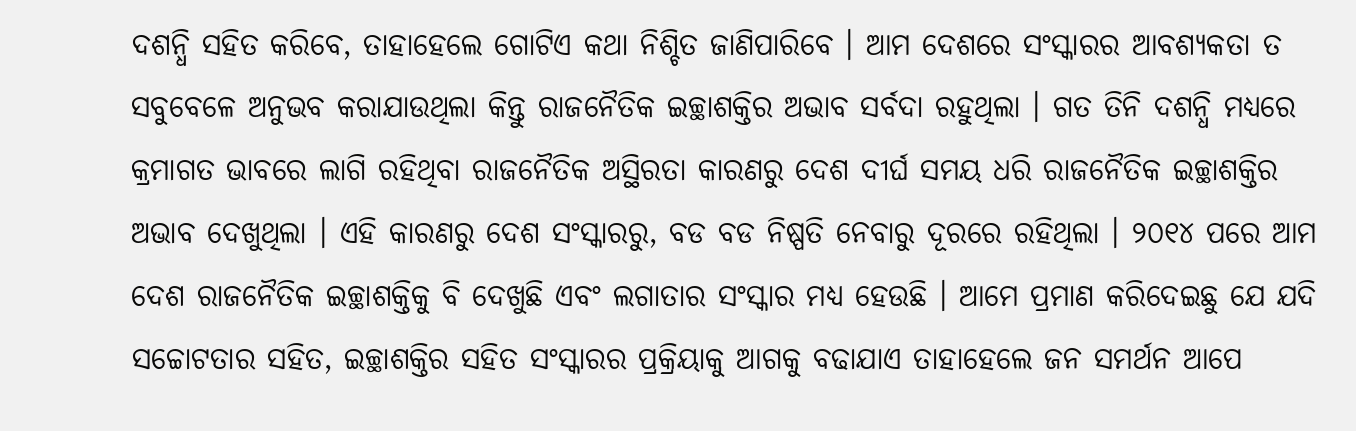ଦଶନ୍ଧି ସହିତ କରିବେ, ତାହାହେଲେ ଗୋଟିଏ କଥା ନିଶ୍ଚିତ ଜାଣିପାରିବେ । ଆମ ଦେଶରେ ସଂସ୍କାରର ଆବଶ୍ୟକତା ତ ସବୁବେଳେ ଅନୁଭବ କରାଯାଉଥିଲା କିନ୍ତୁ ରାଜନୈତିକ ଇଚ୍ଛାଶକ୍ତିର ଅଭାବ ସର୍ବଦା ରହୁଥିଲା । ଗତ ତିନି ଦଶନ୍ଧି ମଧ୍ୟରେ କ୍ରମାଗତ ଭାବରେ ଲାଗି ରହିଥିବା ରାଜନୈତିକ ଅସ୍ଥିରତା କାରଣରୁ ଦେଶ ଦୀର୍ଘ ସମୟ ଧରି ରାଜନୈତିକ ଇଚ୍ଛାଶକ୍ତିର ଅଭାବ ଦେଖୁଥିଲା । ଏହି କାରଣରୁ ଦେଶ ସଂସ୍କାରରୁ, ବଡ ବଡ ନିଷ୍ପତି ନେବାରୁ ଦୂରରେ ରହିଥିଲା । ୨୦୧୪ ପରେ ଆମ ଦେଶ ରାଜନୈତିକ ଇଚ୍ଛାଶକ୍ତିକୁ ବି ଦେଖୁଛି ଏବଂ ଲଗାତାର ସଂସ୍କାର ମଧ୍ୟ ହେଉଛି । ଆମେ ପ୍ରମାଣ କରିଦେଇଛୁ ଯେ ଯଦି ସଚ୍ଚୋଟତାର ସହିତ, ଇଚ୍ଛାଶକ୍ତିର ସହିତ ସଂସ୍କାରର ପ୍ରକ୍ରିୟାକୁ ଆଗକୁ ବଢାଯାଏ ତାହାହେଲେ ଜନ ସମର୍ଥନ ଆପେ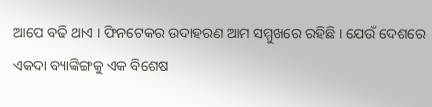ଆପେ ବଢି ଥାଏ । ଫିନଟେକର ଉଦାହରଣ ଆମ ସମ୍ମୁଖରେ ରହିଛି । ଯେଉଁ ଦେଶରେ ଏକଦା ବ୍ୟାଙ୍କିଙ୍ଗକୁ ଏକ ବିଶେଷ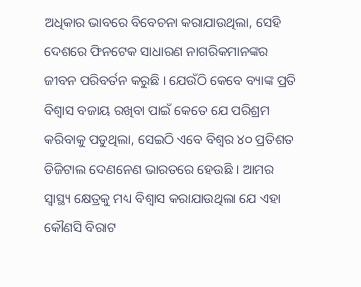ଅଧିକାର ଭାବରେ ବିବେଚନା କରାଯାଉଥିଲା, ସେହି ଦେଶରେ ଫିନଟେକ ସାଧାରଣ ନାଗରିକମାନଙ୍କର ଜୀବନ ପରିବର୍ତନ କରୁଛି । ଯେଉଁଠି କେବେ ବ୍ୟାଙ୍କ ପ୍ରତି ବିଶ୍ୱାସ ବଜାୟ ରଖିବା ପାଇଁ କେତେ ଯେ ପରିଶ୍ରମ କରିବାକୁ ପଡୁଥିଲା, ସେଇଠି ଏବେ ବିଶ୍ୱର ୪୦ ପ୍ରତିଶତ ଡିଜିଟାଲ ଦେଣନେଣ ଭାରତରେ ହେଉଛି । ଆମର ସ୍ୱାସ୍ଥ୍ୟ କ୍ଷେତ୍ରକୁ ମଧ୍ୟ ବିଶ୍ୱାସ କରାଯାଉଥିଲା ଯେ ଏହା କୌଣସି ବିରାଟ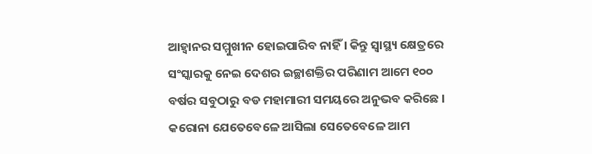ଆହ୍ୱାନର ସମ୍ମୁଖୀନ ହୋଇପାରିବ ନାହିଁ । କିନ୍ତୁ ସ୍ୱାସ୍ଥ୍ୟ କ୍ଷେତ୍ରରେ ସଂସ୍କାରକୁ ନେଇ ଦେଶର ଇଚ୍ଛାଶକ୍ତିର ପରିଣାମ ଆମେ ୧୦୦ ବର୍ଷର ସବୁଠାରୁ ବଡ ମହାମାରୀ ସମୟରେ ଅନୁଭବ କରିଛେ । କରୋନା ଯେତେବେଳେ ଆସିଲା ସେତେବେଳେ ଆମ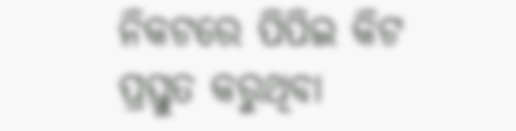ନିକଟରେ ପିପିଇ କିଟ ପ୍ରସ୍ତୁତ କରୁଥିବା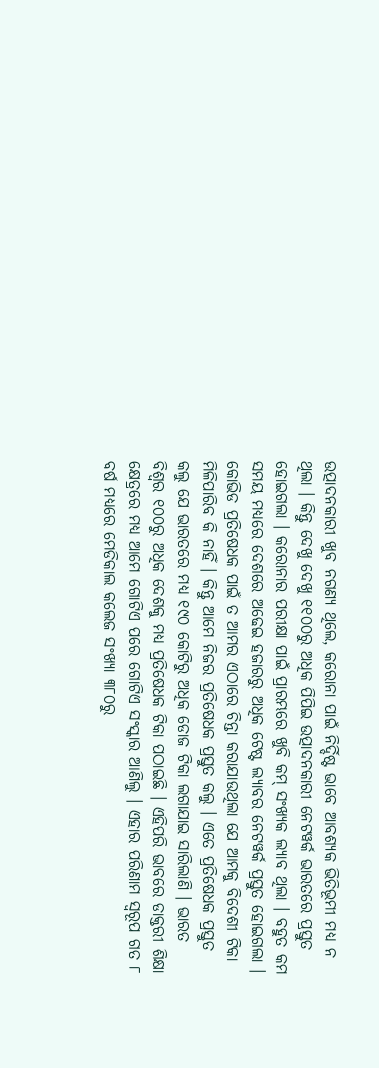ଉତ୍ପାଦନକାରୀ ଖୁବ ନଗଣ୍ୟ ଥିଲେ, କରୋନା ପାଇଁ ନିର୍ଦ୍ଦିଷ୍ଟ ଭାବେ ଆବଶ୍ୟକ ଭିତିଭୂମୀ ମଧ୍ୟ ନ ଥିଲା । କିନ୍ତୁ ଦେଖୁ ଦେଖୁ ୧୧୦୦ରୁ ଅଧିକ ପିପିଇ ଉତ୍ପାଦନକାରୀ ନେଟୱର୍କ ଭାରତରେ ପ୍ରସ୍ତୁତ ହୋଇଗଲା । କରୋନାର ପରୀକ୍ଷା ପାଇଁ ପ୍ରାରମ୍ଭରେ ଖୁବି କମ୍ ସଂଖ୍ୟକ ଲ୍ୟାବ ଥିଲା । ବହୁତ କମ ସମୟ ମଧ୍ୟରେ ଦେଶରେ ଅଢେଇ ହଜାରରୁ ଅଧିକ ଟେଷ୍ଟ ଲ୍ୟାବର ନେଟୱର୍କ ପ୍ରସ୍ତୁତ ହୋଇଗଲା । କୋଭିଡ ପ୍ରତିଷେଧକ ପାଇଁ ତ ଆମର ଏଠାରେ ଚିନ୍ତା କରାଯାଉଥିଲା ଯେ ଆମକୁ ବିଦେଶୀ ଟିକା ମିଳିପାରିବ କି ନାହିଁ । କିନ୍ତୁ ଆମେ ନିଜର ପ୍ରତିଷେଧକ ପ୍ରସ୍ତୁତ କଲୁ । ଏତେ ପ୍ରତିଷେଧକ ପ୍ରସ୍ତୁତ କଲୁ ଯେ ଭାରତରେ ମଧ୍ୟ ୧୯୦ କୋଟିରୁ ଅଧିକ ଡୋଜ ଟିକା ଲଗାଯାଇ ସାରିଲାଣି । ଭାରତ ବିଶ୍ୱର ୧୦୦ରୁ ଅଧିକ ଦେଶକୁ ମଧ୍ୟ ପ୍ରତିଷେଧକ ଟିକା ପଠାଇଛି । ଏହିପରି ଭାବରେ ଡାକ୍ତରୀ ଶିକ୍ଷା କ୍ଷେତ୍ରରେ ମଧ୍ୟ ଆମେ ଗୋଟିଏ ପରେ ଗୋଟିଏ ସଂସ୍କାର ଆଣିଲୁ । ଏହାର ପରିଣାମ ସ୍ୱରୂପ ଗତ ୮ ବର୍ଷ ମଧ୍ୟରେ ମେଡିକାଲ କଲେଜ ସଂଖ୍ୟା ୩୮୦ରୁ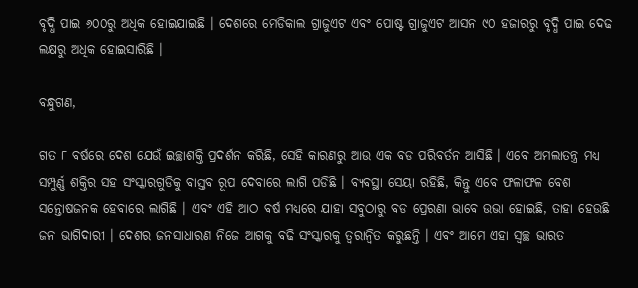ବୃଦ୍ଧି ପାଇ ୬୦୦ରୁ ଅଧିକ ହୋଇଯାଇଛି । ଦେଶରେ ମେଡିକାଲ ଗ୍ରାଜୁଏଟ ଏବଂ ପୋଷ୍ଟ ଗ୍ରାଜୁଏଟ ଆସନ ୯୦ ହଜାରରୁ ବୃଦ୍ଧି ପାଇ ଦେଢ ଲକ୍ଷରୁ ଅଧିକ ହୋଇସାରିଛି ।

ବନ୍ଧୁଗଣ,

ଗତ ୮ ବର୍ଷରେ ଦେଶ ଯେଉଁ ଇଚ୍ଛାଶକ୍ତି ପ୍ରଦର୍ଶନ କରିଛି, ସେହି କାରଣରୁ ଆଉ ଏକ ବଡ ପରିବର୍ତନ ଆସିଛି । ଏବେ ଅମଲାତନ୍ତ୍ର ମଧ୍ୟ ସମ୍ପୁର୍ଣ୍ଣ ଶକ୍ତିର ସହ ସଂସ୍କାରଗୁଡିକୁ ବାସ୍ତବ ରୂପ ଦେବାରେ ଲାଗି ପଡିଛି । ବ୍ୟବସ୍ଥା ସେୟା ରହିଛି, କିନ୍ତୁ ଏବେ ଫଳାଫଳ ବେଶ ସନ୍ତୋଷଜନକ ହେବାରେ ଲାଗିଛି । ଏବଂ ଏହି ଆଠ ବର୍ଷ ମଧ୍ୟରେ ଯାହା ସବୁଠାରୁ ବଡ ପ୍ରେରଣା ଭାବେ ଉଭା ହୋଇଛି, ତାହା ହେଉଛି ଜନ ଭାଗିଦାରୀ । ଦେଶର ଜନସାଧାରଣ ନିଜେ ଆଗକୁ ବଢି ସଂସ୍କାରକୁ ତ୍ୱରାନ୍ୱିତ କରୁଛନ୍ତି । ଏବଂ ଆମେ ଏହା ସ୍ୱଚ୍ଛ ଭାରତ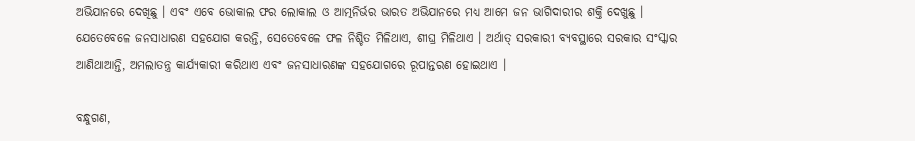ଅଭିଯାନରେ ଦେଖିଛୁ । ଏବଂ ଏବେ ଭୋକାଲ ଫର ଲୋକାଲ ଓ ଆତ୍ମନିର୍ଭର ଭାରତ ଅଭିଯାନରେ ମଧ୍ୟ ଆମେ ଜନ ଭାଗିଦାରୀର ଶକ୍ତି ଦେଖୁଛୁ । ଯେତେବେଳେ ଜନସାଧାରଣ ସହଯୋଗ କରନ୍ତି, ସେତେବେଳେ ଫଳ ନିଶ୍ଚିତ ମିଳିଥାଏ, ଶୀଘ୍ର ମିଳିଥାଏ । ଅର୍ଥାତ୍ ସରକାରୀ ବ୍ୟବସ୍ଥାରେ ସରକାର ସଂସ୍କାର ଆଣିଥାଆନ୍ତି, ଅମଲାତନ୍ତ୍ର କାର୍ଯ୍ୟକାରୀ କରିଥାଏ ଏବଂ ଜନସାଧାରଣଙ୍କ ସହଯୋଗରେ ରୂପାନ୍ତରଣ ହୋଇଥାଏ ।

ବନ୍ଧୁଗଣ,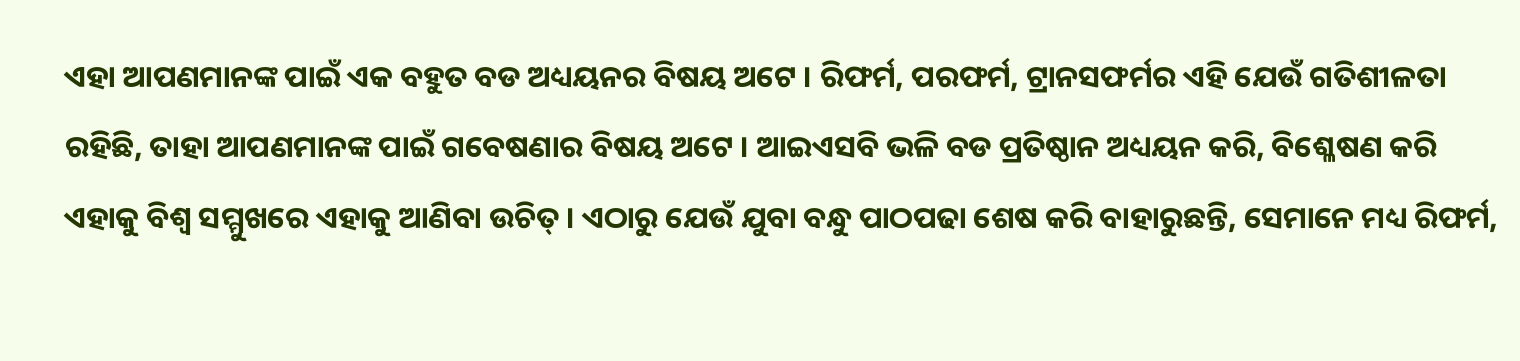ଏହା ଆପଣମାନଙ୍କ ପାଇଁ ଏକ ବହୁତ ବଡ ଅଧ୍ୟୟନର ବିଷୟ ଅଟେ । ରିଫର୍ମ, ପରଫର୍ମ, ଟ୍ରାନସଫର୍ମର ଏହି ଯେଉଁ ଗତିଶୀଳତା ରହିଛି, ତାହା ଆପଣମାନଙ୍କ ପାଇଁ ଗବେଷଣାର ବିଷୟ ଅଟେ । ଆଇଏସବି ଭଳି ବଡ ପ୍ରତିଷ୍ଠାନ ଅଧ୍ୟୟନ କରି, ବିଶ୍ଳେଷଣ କରି ଏହାକୁ ବିଶ୍ୱ ସମ୍ମୁଖରେ ଏହାକୁ ଆଣିବା ଉଚିତ୍ । ଏଠାରୁ ଯେଉଁ ଯୁବା ବନ୍ଧୁ ପାଠପଢା ଶେଷ କରି ବାହାରୁଛନ୍ତି, ସେମାନେ ମଧ୍ୟ ରିଫର୍ମ,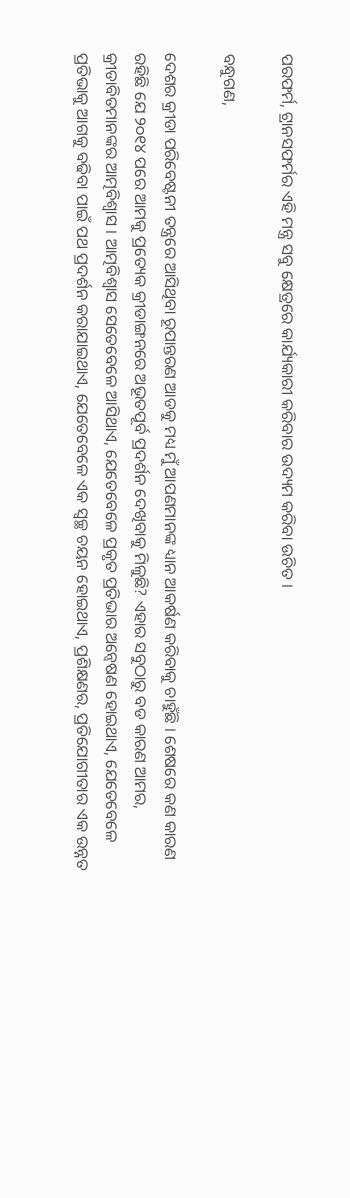ପରଫର୍ମ, ଟ୍ରାନସଫର୍ମର ଏହି ମନ୍ତ୍ର ସବୁ କ୍ଷେତ୍ରରେ କାର୍ଯ୍ୟକାରୀ କରିବାର ଉଦ୍ୟମ କରିବା ଉଚିତ ।

ବନ୍ଧୁଗଣ,

ଦେଶର କ୍ରୀଡା ପରିବେଷ୍ଟନୀ ତନ୍ତ୍ରରେ ଆସିଥିବା ରୂପାନ୍ତରଣ ଆଡକୁ ମଧ୍ୟ ମୁଁ ଆପଣମାନଙ୍କ ଧ୍ୟାନ ଆକର୍ଷଣ କରିବାକୁ ଚାହୁଁଛି । ଶେଷରେ କଣ କାରଣ ରହିଛି ଯେ ୨୦୧୪ ପରେ ଆମକୁ ପ୍ରତ୍ୟେକ କ୍ରୀଡାଙ୍ଗନରେ ଅଭୂତପୂର୍ବ ପ୍ରଦର୍ଶନ ଦେଖିବାକୁ ମିଳୁଛି? ଏହାର ସବୁଠାରୁ ବଡ କାରଣ ଆମର, କ୍ରୀଡାବିତମାନଙ୍କର ଆତ୍ମବିଶ୍ୱାସ । ଆତ୍ମବିଶ୍ୱାସ ସେତେବେଳେ ଆସିଥାଏ, ଯେତେବେଳେ ପ୍ରକୃତ ପ୍ରତିଭାର ଅନ୍ୱେଷଣ ହୋଇଥାଏ, ଯେତେବେଳେ ପ୍ରତିଭାକୁ ଆଗକୁ ବଢିବା ପାଇଁ ପଥ ପ୍ରଦର୍ଶନ କରାଯାଇଥାଏ, ଯେତେବେଳେ ଏକ ସ୍ୱଚ୍ଛ ଚୟନ ହୋଇଥାଏ, ପ୍ରଶିକ୍ଷଣର, ପ୍ରତିଯୋଗୀତାର ଏକ ଉନ୍ନତ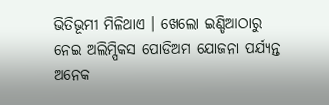ଭିତିଭୂମୀ ମିଳିଥାଏ । ଖେଲୋ ଇଣ୍ଡିଆଠାରୁ ନେଇ ଅଲିମ୍ପିକସ ପୋଡିଅମ ଯୋଜନା ପର୍ଯ୍ୟନ୍ତ ଅନେକ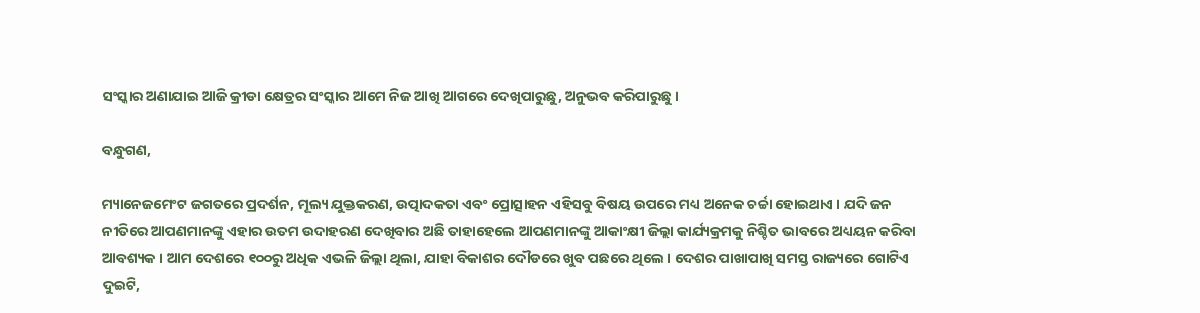ସଂସ୍କାର ଅଣାଯାଇ ଆଜି କ୍ରୀଡା କ୍ଷେତ୍ରର ସଂସ୍କାର ଆମେ ନିଜ ଆଖି ଆଗରେ ଦେଖିପାରୁଛୁ, ଅନୁଭବ କରିପାରୁଛୁ ।

ବନ୍ଧୁଗଣ,

ମ୍ୟାନେଜମେଂଟ ଜଗତରେ ପ୍ରଦର୍ଶନ, ମୂଲ୍ୟ ଯୁକ୍ତକରଣ, ଉତ୍ପାଦକତା ଏବଂ ପ୍ରୋତ୍ସାହନ ଏହିସବୁ ବିଷୟ ଉପରେ ମଧ୍ୟ ଅନେକ ଚର୍ଚ୍ଚା ହୋଇଥାଏ । ଯଦି ଜନ ନୀତିରେ ଆପଣମାନଙ୍କୁ ଏହାର ଉତମ ଉଦାହରଣ ଦେଖିବାର ଅଛି ତାହାହେଲେ ଆପଣମାନଙ୍କୁ ଆକାଂକ୍ଷୀ ଜିଲ୍ଲା କାର୍ଯ୍ୟକ୍ରମକୁ ନିଶ୍ଚିତ ଭାବରେ ଅଧ୍ୟୟନ କରିବା ଆବଶ୍ୟକ । ଆମ ଦେଶରେ ୧୦୦ରୁ ଅଧିକ ଏଭଳି ଜିଲ୍ଲା ଥିଲା, ଯାହା ବିକାଶର ଦୌଡରେ ଖୁବ ପଛରେ ଥିଲେ । ଦେଶର ପାଖାପାଖି ସମସ୍ତ ରାଜ୍ୟରେ ଗୋଟିଏ ଦୁଇଟି,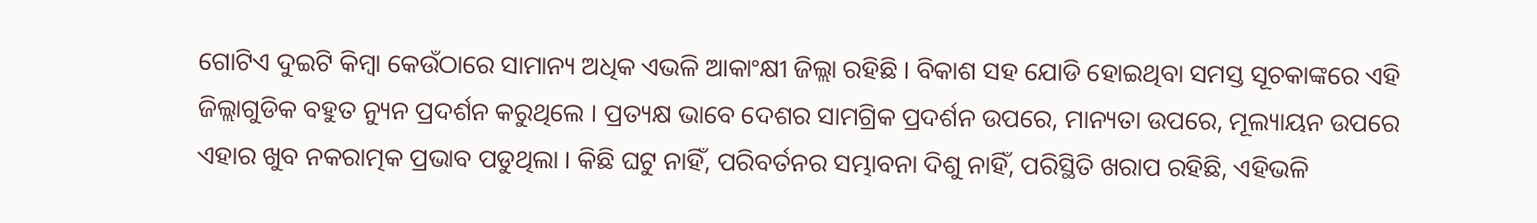ଗୋଟିଏ ଦୁଇଟି କିମ୍ବା କେଉଁଠାରେ ସାମାନ୍ୟ ଅଧିକ ଏଭଳି ଆକାଂକ୍ଷୀ ଜିଲ୍ଲା ରହିଛି । ବିକାଶ ସହ ଯୋଡି ହୋଇଥିବା ସମସ୍ତ ସୂଚକାଙ୍କରେ ଏହି ଜିଲ୍ଲାଗୁଡିକ ବହୁତ ନ୍ୟୁନ ପ୍ରଦର୍ଶନ କରୁଥିଲେ । ପ୍ରତ୍ୟକ୍ଷ ଭାବେ ଦେଶର ସାମଗ୍ରିକ ପ୍ରଦର୍ଶନ ଉପରେ, ମାନ୍ୟତା ଉପରେ, ମୂଲ୍ୟାୟନ ଉପରେ ଏହାର ଖୁବ ନକରାତ୍ମକ ପ୍ରଭାବ ପଡୁଥିଲା । କିଛି ଘଟୁ ନାହିଁ, ପରିବର୍ତନର ସମ୍ଭାବନା ଦିଶୁ ନାହିଁ, ପରିସ୍ଥିତି ଖରାପ ରହିଛି, ଏହିଭଳି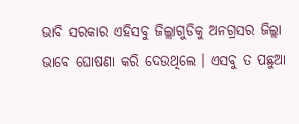ଭାବି ସରକାର ଏହିସବୁ ଜିଲ୍ଲାଗୁଡିକୁ ଅନଗ୍ରସର ଜିଲ୍ଲା ଭାବେ ଘୋଷଣା କରି ଦେଉଥିଲେ । ଏସବୁ ତ ପଛୁଆ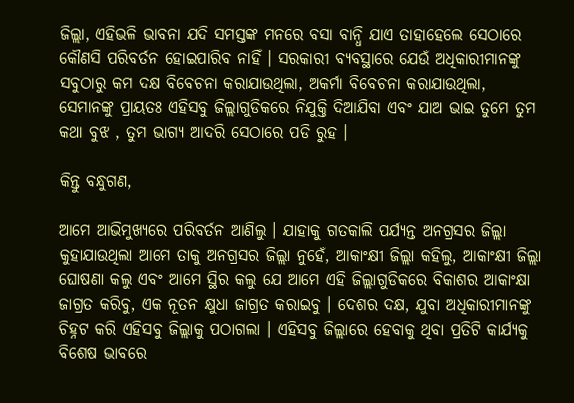ଜିଲ୍ଲା, ଏହିଭଳି ଭାବନା ଯଦି ସମସ୍ତଙ୍କ ମନରେ ବସା ବାନ୍ଧି ଯାଏ ତାହାହେଲେ ସେଠାରେ କୌଣସି ପରିବର୍ତନ ହୋଇପାରିବ ନାହିଁ । ସରକାରୀ ବ୍ୟବସ୍ଥାରେ ଯେଉଁ ଅଧିକାରୀମାନଙ୍କୁ ସବୁଠାରୁ କମ ଦକ୍ଷ ବିବେଚନା କରାଯାଉଥିଲା, ଅକର୍ମା ବିବେଚନା କରାଯାଉଥିଲା, ସେମାନଙ୍କୁ ପ୍ରାୟତଃ ଏହିସବୁ ଜିଲ୍ଲାଗୁଡିକରେ ନିଯୁକ୍ତି ଦିଆଯିବା ଏବଂ ଯାଅ ଭାଇ ତୁମେ ତୁମ କଥା ବୁଝ , ତୁମ ଭାଗ୍ୟ ଆଦରି ସେଠାରେ ପଡି ରୁହ ।

କିନ୍ତୁ ବନ୍ଧୁଗଣ,

ଆମେ ଆଭିମୁଖ୍ୟରେ ପରିବର୍ତନ ଆଣିଲୁ । ଯାହାକୁ ଗତକାଲି ପର୍ଯ୍ୟନ୍ତ ଅନଗ୍ରସର ଜିଲ୍ଲା କୁହାଯାଉଥିଲା ଆମେ ତାକୁ ଅନଗ୍ରସର ଜିଲ୍ଲା ନୁହେଁ, ଆକାଂକ୍ଷୀ ଜିଲ୍ଲା କହିଲୁ, ଆକାଂକ୍ଷୀ ଜିଲ୍ଲା ଘୋଷଣା କଲୁ ଏବଂ ଆମେ ସ୍ଥିର କଲୁ ଯେ ଆମେ ଏହି ଜିଲ୍ଲାଗୁଡିକରେ ବିକାଶର ଆକାଂକ୍ଷା ଜାଗ୍ରତ କରିବୁ, ଏକ ନୂତନ କ୍ଷୁଧା ଜାଗ୍ରତ କରାଇବୁ । ଦେଶର ଦକ୍ଷ, ଯୁବା ଅଧିକାରୀମାନଙ୍କୁ ଚିହ୍ନଟ କରି ଏହିସବୁ ଜିଲ୍ଲାକୁ ପଠାଗଲା । ଏହିସବୁ ଜିଲ୍ଲାରେ ହେବାକୁ ଥିବା ପ୍ରତିଟି କାର୍ଯ୍ୟକୁ ବିଶେଷ ଭାବରେ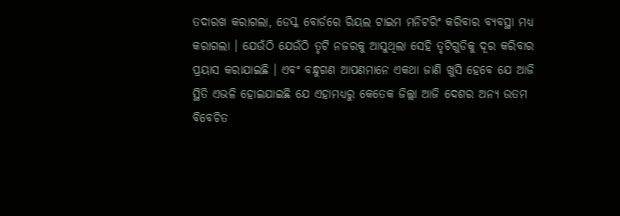ତଦାରଖ କରାଗଲା, ଡେସ୍କ ବୋର୍ଡରେ ରିୟଲ ଟାଇମ ମନିଟରିଂ କରିବାର ବ୍ୟବସ୍ଥା ମଧ୍ୟ କରାଗଲା । ଯେଉଁଠି ଯେଉଁଠି ତୃଟି ନଜରକୁ ଆସୁଥିଲା ସେହି ତୃଟିଗୁଡିକୁ ଦୂର କରିବାର ପ୍ରୟାସ କରାଯାଇଛି । ଏବଂ ବନ୍ଧୁଗଣ ଆପଣମାନେ ଏକଥା ଜାଣି ଖୁସି ହେବେ ଯେ ଆଜି ସ୍ଥିତି ଏଭଳି ହୋଇଯାଇଛି ଯେ ଏହାମଧ୍ୟରୁ କେତେକ ଜିଲ୍ଲା ଆଜି ଦେଶର ଅନ୍ୟ ଉତମ ବିବେଚିତ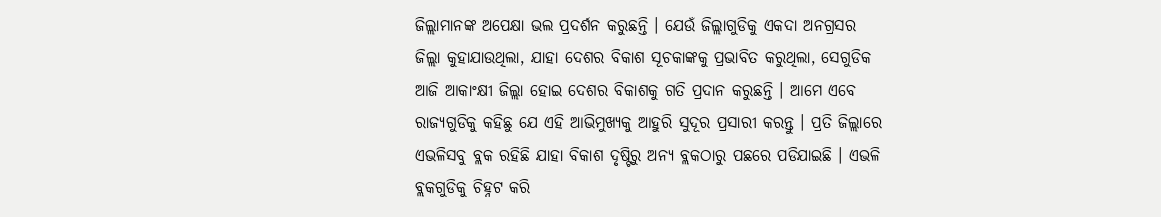ଜିଲ୍ଲାମାନଙ୍କ ଅପେକ୍ଷା ଭଲ ପ୍ରଦର୍ଶନ କରୁଛନ୍ତି । ଯେଉଁ ଜିଲ୍ଲାଗୁଡିକୁ ଏକଦା ଅନଗ୍ରସର ଜିଲ୍ଲା କୁହାଯାଉଥିଲା, ଯାହା ଦେଶର ବିକାଶ ସୂଚକାଙ୍କକୁ ପ୍ରଭାବିତ କରୁଥିଲା, ସେଗୁଡିକ ଆଜି ଆକାଂକ୍ଷୀ ଜିଲ୍ଲା ହୋଇ ଦେଶର ବିକାଶକୁ ଗତି ପ୍ରଦାନ କରୁଛନ୍ତି । ଆମେ ଏବେ ରାଜ୍ୟଗୁଡିକୁ କହିଛୁ ଯେ ଏହି ଆଭିମୁଖ୍ୟକୁ ଆହୁରି ସୁଦୂର ପ୍ରସାରୀ କରନ୍ତୁ । ପ୍ରତି ଜିଲ୍ଲାରେ ଏଭଳିସବୁ ବ୍ଲକ ରହିଛି ଯାହା ବିକାଶ ଦୃଷ୍ଟିରୁ ଅନ୍ୟ ବ୍ଲକଠାରୁ ପଛରେ ପଡିଯାଇଛି । ଏଭଳି ବ୍ଲକଗୁଡିକୁ ଚିହ୍ନଟ କରି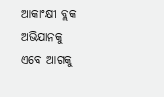ଆକାଂକ୍ଷୀ ବ୍ଲକ ଅଭିଯାନକୁ ଏବେ ଆଗକୁ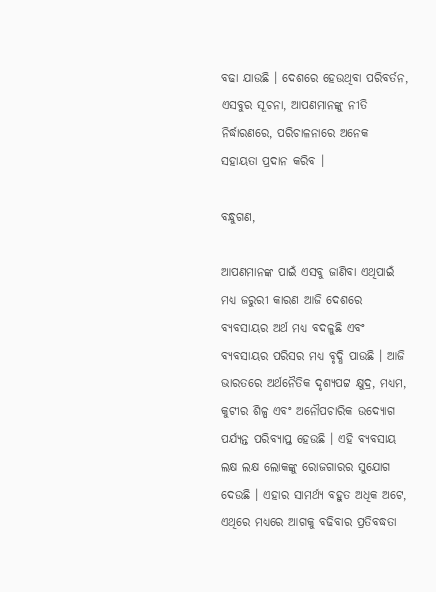ବଢା ଯାଉଛି । ଦେଶରେ ହେଉଥିବା ପରିବର୍ତନ, ଏସବୁର ସୂଚନା, ଆପଣମାନଙ୍କୁ ନୀତି ନିର୍ଦ୍ଧାରଣରେ, ପରିଚାଳନାରେ ଅନେକ ସହାୟତା ପ୍ରଦାନ କରିବ ।

ବନ୍ଧୁଗଣ,

ଆପଣମାନଙ୍କ ପାଇଁ ଏସବୁ ଜାଣିବା ଏଥିପାଇଁ ମଧ୍ୟ ଜରୁରୀ କାରଣ ଆଜି ଦେଶରେ ବ୍ୟବସାୟର ଅର୍ଥ ମଧ୍ୟ ବଦଳୁଛି ଏବଂ ବ୍ୟବସାୟର ପରିସର ମଧ୍ୟ ବୃଦ୍ଧି ପାଉଛି । ଆଜି ଭାରତରେ ଅର୍ଥନୈତିକ ଦୃଶ୍ୟପଟ୍ଟ କ୍ଷୁଦ୍ର, ମଧ୍ୟମ, କୁଟୀର ଶିଳ୍ପ ଏବଂ ଅନୌପଚାରିକ ଉଦ୍ୟୋଗ ପର୍ଯ୍ୟନ୍ତ ପରିବ୍ୟାପ୍ତ ହେଉଛି । ଏହି ବ୍ୟବସାୟ ଲକ୍ଷ ଲକ୍ଷ ଲୋକଙ୍କୁ ରୋଜଗାରର ସୁଯୋଗ ଦେଉଛି । ଏହାର ସାମର୍ଥ୍ୟ ବହୁତ ଅଧିକ ଅଟେ, ଏଥିରେ ମଧ୍ୟରେ ଆଗକୁ ବଢିବାର ପ୍ରତିବଦ୍ଧତା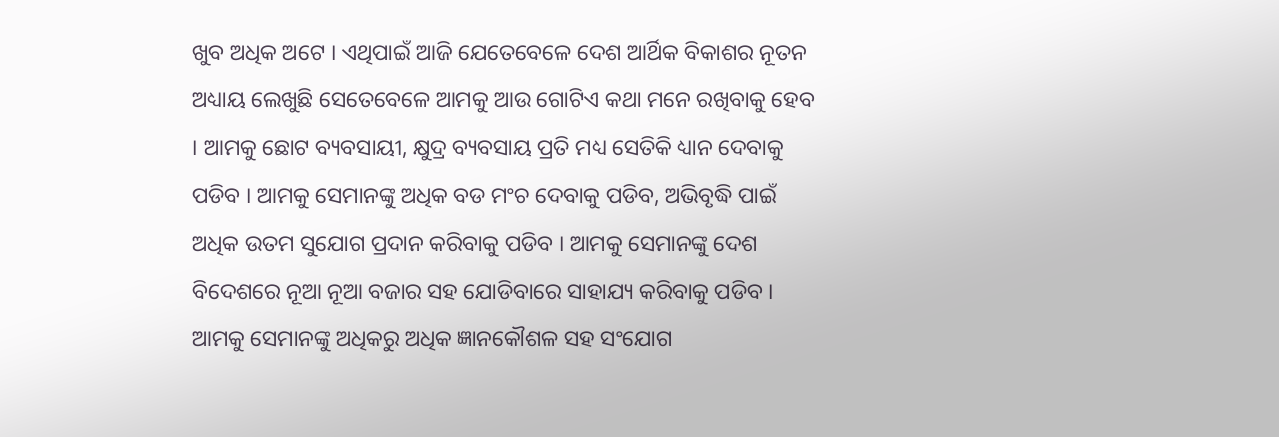ଖୁବ ଅଧିକ ଅଟେ । ଏଥିପାଇଁ ଆଜି ଯେତେବେଳେ ଦେଶ ଆର୍ଥିକ ବିକାଶର ନୂତନ ଅଧ୍ୟାୟ ଲେଖୁଛି ସେତେବେଳେ ଆମକୁ ଆଉ ଗୋଟିଏ କଥା ମନେ ରଖିବାକୁ ହେବ । ଆମକୁ ଛୋଟ ବ୍ୟବସାୟୀ, କ୍ଷୁଦ୍ର ବ୍ୟବସାୟ ପ୍ରତି ମଧ୍ୟ ସେତିକି ଧ୍ୟାନ ଦେବାକୁ ପଡିବ । ଆମକୁ ସେମାନଙ୍କୁ ଅଧିକ ବଡ ମଂଚ ଦେବାକୁ ପଡିବ, ଅଭିବୃଦ୍ଧି ପାଇଁ ଅଧିକ ଉତମ ସୁଯୋଗ ପ୍ରଦାନ କରିବାକୁ ପଡିବ । ଆମକୁ ସେମାନଙ୍କୁ ଦେଶ ବିଦେଶରେ ନୂଆ ନୂଆ ବଜାର ସହ ଯୋଡିବାରେ ସାହାଯ୍ୟ କରିବାକୁ ପଡିବ । ଆମକୁ ସେମାନଙ୍କୁ ଅଧିକରୁ ଅଧିକ ଜ୍ଞାନକୌଶଳ ସହ ସଂଯୋଗ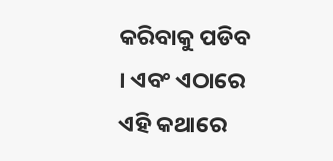କରିବାକୁ ପଡିବ । ଏବଂ ଏଠାରେ ଏହି କଥାରେ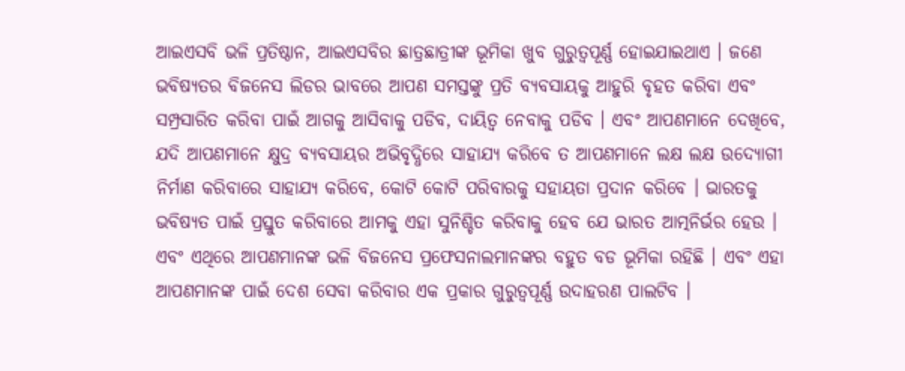ଆଇଏସବି ଭଳି ପ୍ରତିଷ୍ଠାନ, ଆଇଏସବିର ଛାତ୍ରଛାତ୍ରୀଙ୍କ ଭୂମିକା ଖୁବ ଗୁରୁତ୍ୱପୂର୍ଣ୍ଣ ହୋଇଯାଇଥାଏ । ଜଣେ ଭବିଷ୍ୟତର ବିଜନେସ ଲିଡର ଭାବରେ ଆପଣ ସମସ୍ତଙ୍କୁ ପ୍ରତି ବ୍ୟବସାୟକୁ ଆହୁରି ବୃହତ କରିବା ଏବଂ ସମ୍ପ୍ରସାରିତ କରିବା ପାଇଁ ଆଗକୁ ଆସିବାକୁ ପଡିବ, ଦାୟିତ୍ୱ ନେବାକୁ ପଡିବ । ଏବଂ ଆପଣମାନେ ଦେଖିବେ, ଯଦି ଆପଣମାନେ କ୍ଷୁଦ୍ର ବ୍ୟବସାୟର ଅଭିବୃଦ୍ଧିରେ ସାହାଯ୍ୟ କରିବେ ତ ଆପଣମାନେ ଲକ୍ଷ ଲକ୍ଷ ଉଦ୍ୟୋଗୀ ନିର୍ମାଣ କରିବାରେ ସାହାଯ୍ୟ କରିବେ, କୋଟି କୋଟି ପରିବାରକୁ ସହାୟତା ପ୍ରଦାନ କରିବେ । ଭାରତକୁ ଭବିଷ୍ୟତ ପାଇଁ ପ୍ରସ୍ତୁତ କରିବାରେ ଆମକୁ ଏହା ସୁନିଶ୍ଚିତ କରିବାକୁ ହେବ ଯେ ଭାରତ ଆତ୍ମନିର୍ଭର ହେଉ । ଏବଂ ଏଥିରେ ଆପଣମାନଙ୍କ ଭଳି ବିଜନେସ ପ୍ରଫେସନାଲମାନଙ୍କର ବହୁତ ବଡ ଭୂମିକା ରହିଛି । ଏବଂ ଏହା ଆପଣମାନଙ୍କ ପାଇଁ ଦେଶ ସେବା କରିବାର ଏକ ପ୍ରକାର ଗୁରୁତ୍ୱପୂର୍ଣ୍ଣ ଉଦାହରଣ ପାଲଟିବ ।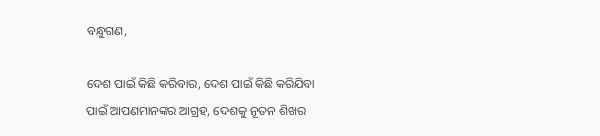ବନ୍ଧୁଗଣ,

ଦେଶ ପାଇଁ କିଛି କରିବାର, ଦେଶ ପାଇଁ କିଛି କରିଯିବା ପାଇଁ ଆପଣମାନଙ୍କର ଆଗ୍ରହ, ଦେଶକୁ ନୂତନ ଶିଖର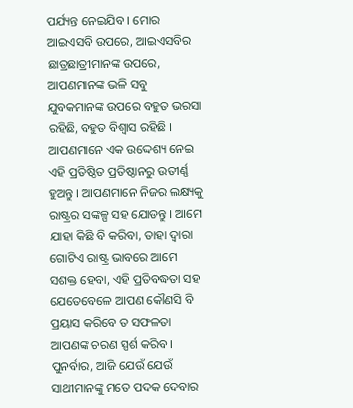ପର୍ଯ୍ୟନ୍ତ ନେଇଯିବ । ମୋର ଆଇଏସବି ଉପରେ, ଆଇଏସବିର ଛାତ୍ରଛାତ୍ରୀମାନଙ୍କ ଉପରେ, ଆପଣମାନଙ୍କ ଭଳି ସବୁ ଯୁବକମାନଙ୍କ ଉପରେ ବହୁତ ଭରସା ରହିଛି, ବହୁତ ବିଶ୍ୱାସ ରହିଛି । ଆପଣମାନେ ଏକ ଉଦ୍ଦେଶ୍ୟ ନେଇ ଏହି ପ୍ରତିଷ୍ଠିତ ପ୍ରତିଷ୍ଠାନରୁ ଉତୀର୍ଣ୍ଣ ହୁଅନ୍ତୁ । ଆପଣମାନେ ନିଜର ଲକ୍ଷ୍ୟକୁ ରାଷ୍ଟ୍ରର ସଙ୍କଳ୍ପ ସହ ଯୋଡନ୍ତୁ । ଆମେ ଯାହା କିଛି ବି କରିବା, ତାହା ଦ୍ୱାରା ଗୋଟିଏ ରାଷ୍ଟ୍ର ଭାବରେ ଆମେ ସଶକ୍ତ ହେବା, ଏହି ପ୍ରତିବଦ୍ଧତା ସହ ଯେତେବେଳେ ଆପଣ କୌଣସି ବି ପ୍ରୟାସ କରିବେ ତ ସଫଳତା ଆପଣଙ୍କ ଚରଣ ସ୍ପର୍ଶ କରିବ । ପୁନର୍ବାର, ଆଜି ଯେଉଁ ଯେଉଁ ସାଥୀମାନଙ୍କୁ ମତେ ପଦକ ଦେବାର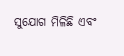ସୁଯୋଗ ମିଳିଛି ଏବଂ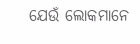ଯେଉଁ ଲୋକମାନେ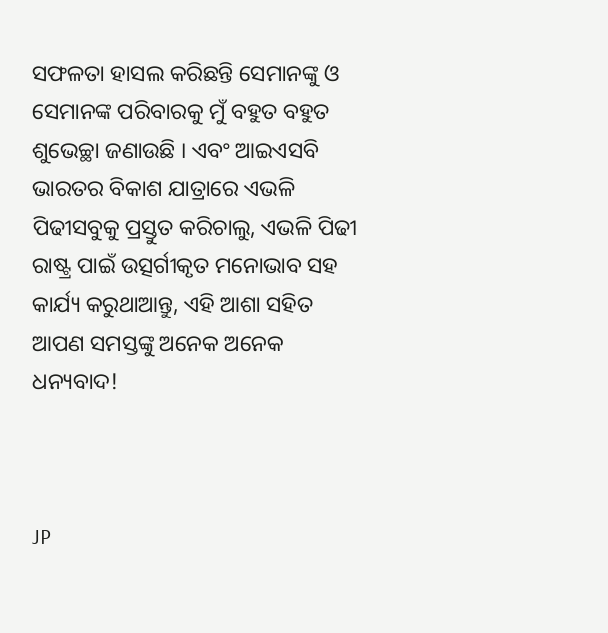ସଫଳତା ହାସଲ କରିଛନ୍ତି ସେମାନଙ୍କୁ ଓ ସେମାନଙ୍କ ପରିବାରକୁ ମୁଁ ବହୁତ ବହୁତ ଶୁଭେଚ୍ଛା ଜଣାଉଛି । ଏବଂ ଆଇଏସବି ଭାରତର ବିକାଶ ଯାତ୍ରାରେ ଏଭଳି ପିଢୀସବୁକୁ ପ୍ରସ୍ତୁତ କରିଚାଲୁ, ଏଭଳି ପିଢୀ ରାଷ୍ଟ୍ର ପାଇଁ ଉତ୍ସର୍ଗୀକୃତ ମନୋଭାବ ସହ କାର୍ଯ୍ୟ କରୁଥାଆନ୍ତୁ, ଏହି ଆଶା ସହିତ ଆପଣ ସମସ୍ତଙ୍କୁ ଅନେକ ଅନେକ ଧନ୍ୟବାଦ!



JP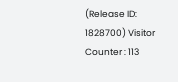(Release ID: 1828700) Visitor Counter : 113